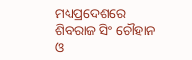ମଧ୍ୟପ୍ରଦେଶରେ ଶିବରାଜ ସିଂ ଚୌହାନ ଓ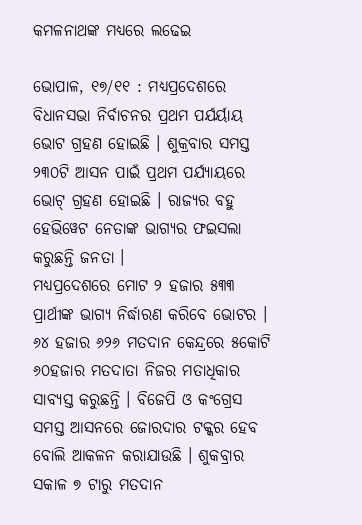କମଳନାଥଙ୍କ ମଧ୍ୟରେ ଲଢେଇ

ଭୋପାଳ, ୧୭/୧୧ : ମଧ୍ୟପ୍ରଦେଶରେ ବିଧାନସଭା ନିର୍ବାଚନର ପ୍ରଥମ ପର୍ଯର୍ୟାୟ ଭୋଟ ଗ୍ରହଣ ହୋଇଛି । ଶୁକ୍ରବାର ସମସ୍ତ ୨୩୦ଟି ଆସନ ପାଇଁ ପ୍ରଥମ ପର୍ଯ୍ୟାୟରେ ଭୋଟ୍ ଗ୍ରହଣ ହୋଇଛି । ରାଜ୍ୟର ବହୁ ହେଭିୱେଟ ନେତାଙ୍କ ଭାଗ୍ୟର ଫଇସଲା କରୁଛନ୍ତି ଜନତା ।
ମଧ୍ୟପ୍ରଦେଶରେ ମୋଟ ୨ ହଜାର ୫୩୩ ପ୍ରାର୍ଥୀଙ୍କ ଭାଗ୍ୟ ନିର୍ଦ୍ଧାରଣ କରିବେ ଭୋଟର । ୬୪ ହଜାର ୬୨୬ ମତଦାନ କେନ୍ଦ୍ରରେ ୫କୋଟି ୬୦ହଜାର ମତଦାତା ନିଜର ମତାଧିକାର ସାବ୍ୟସ୍ତ କରୁଛନ୍ତି । ବିଜେପି ଓ କଂଗ୍ରେସ ସମସ୍ତ ଆସନରେ ଜୋରଦାର ଟକ୍କର ହେବ ବୋଲି ଆକଳନ କରାଯାଉଛି । ଶୁକବ୍ରାର ସକାଳ ୭ ଟାରୁ ମତଦାନ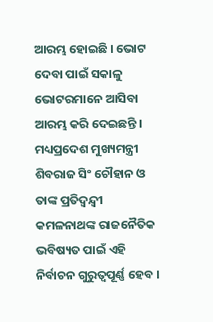ଆରମ୍ଭ ହୋଇଛି । ଭୋଟ ଦେବା ପାଇଁ ସକାଳୁ ଭୋଟରମାନେ ଆସିବା ଆରମ୍ଭ କରି ଦେଇଛନ୍ତି । ମଧ୍ୟପ୍ରଦେଶ ମୁଖ୍ୟମନ୍ତ୍ରୀ ଶିବରାଜ ସିଂ ଚୌହାନ ଓ ତାଙ୍କ ପ୍ରତିଦ୍ୱନ୍ଦ୍ୱୀ କମଳନାଥଙ୍କ ରାଜନୈତିକ ଭବିଷ୍ୟତ ପାଇଁ ଏହି ନିର୍ବାଚନ ଗୁରୁତ୍ୱପୂର୍ଣ୍ଣ ହେବ ।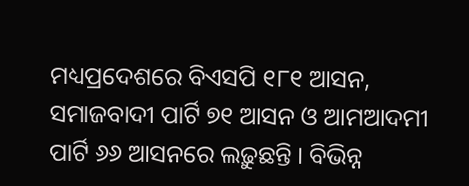ମଧ୍ୟପ୍ରଦେଶରେ ବିଏସପି ୧୮୧ ଆସନ, ସମାଜବାଦୀ ପାର୍ଟି ୭୧ ଆସନ ଓ ଆମଆଦମୀ ପାର୍ଟି ୬୬ ଆସନରେ ଲଢ଼ୁଛନ୍ତି । ବିଭିନ୍ନ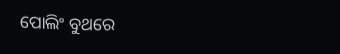ପୋଲିଂ ବୁଥରେ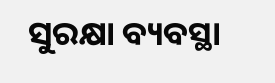ସୁରକ୍ଷା ବ୍ୟବସ୍ଥା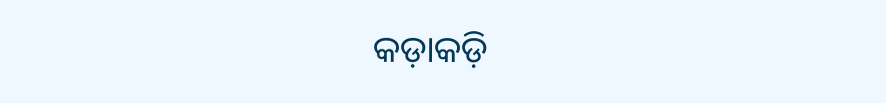କଡ଼ାକଡ଼ି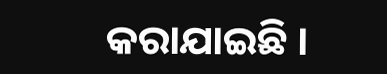କରାଯାଇଛି ।